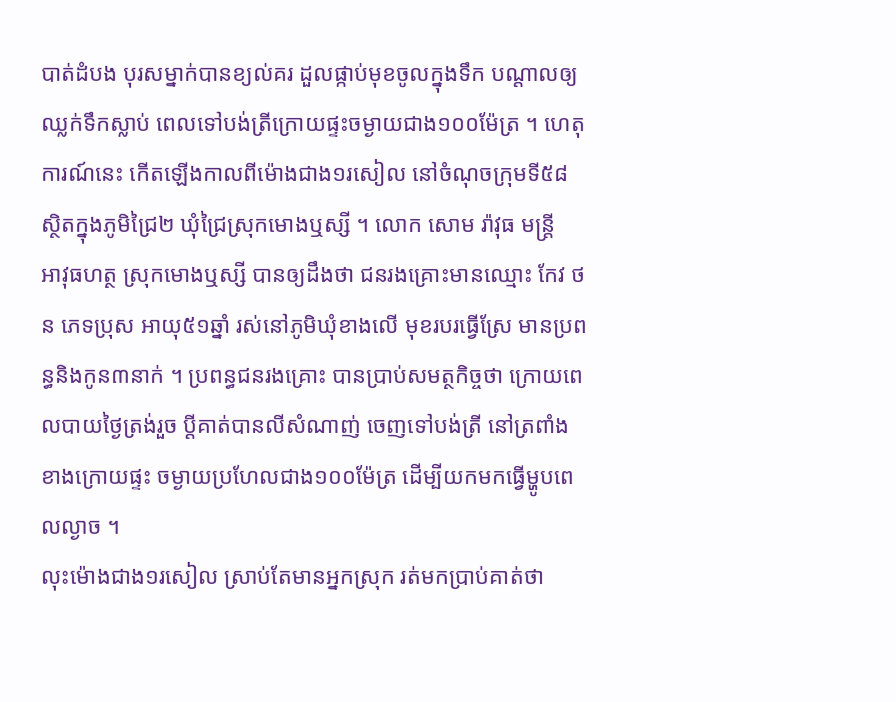បាត់ដំបង បុរសម្នាក់បានខ្យល់គរ ដួលផ្កាប់មុខចូលក្នុងទឹក បណ្តាលឲ្យឈ្លក់ទឹកស្លាប់ ពេលទៅបង់ត្រីក្រោយផ្ទះចម្ងាយជាង១០០ម៉ែត្រ ។ ហេតុការណ៍នេះ កើតឡើងកាលពីម៉ោងជាង១រសៀល នៅចំណុចក្រុមទី៥៨ស្ថិតក្នុងភូមិជ្រៃ២ ឃុំជ្រៃស្រុកមោងឬស្សី ។ លោក សោម រ៉ាវុធ មន្ត្រី
អាវុធហត្ថ ស្រុកមោងឬស្សី បានឲ្យដឹងថា ជនរងគ្រោះមានឈ្មោះ កែវ ថន ភេទប្រុស អាយុ៥១ឆ្នាំ រស់នៅភូមិឃុំខាងលើ មុខរបរធ្វើស្រែ មានប្រពន្ធនិងកូន៣នាក់ ។ ប្រពន្ធជនរងគ្រោះ បានប្រាប់សមត្ថកិច្ចថា ក្រោយពេលបាយថ្ងៃត្រង់រួច ប្តីគាត់បានលីសំណាញ់ ចេញទៅបង់ត្រី នៅត្រពាំងខាងក្រោយផ្ទះ ចម្ងាយប្រហែលជាង១០០ម៉ែត្រ ដើម្បីយកមកធ្វើម្ហូបពេលល្ងាច ។
លុះម៉ោងជាង១រសៀល ស្រាប់តែមានអ្នកស្រុក រត់មកប្រាប់គាត់ថា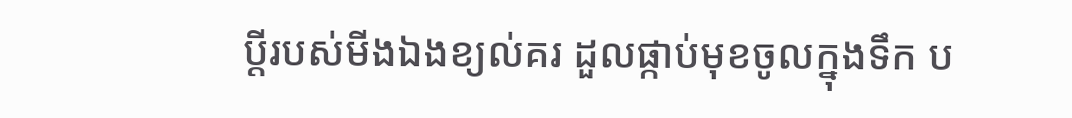ប្តីរបស់មីងឯងខ្យល់គរ ដួលផ្កាប់មុខចូលក្នុងទឹក ប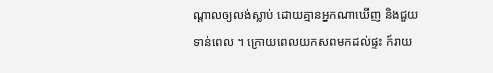ណ្តាលឲ្យលង់ស្លាប់ ដោយគ្មានអ្នកណាឃើញ និងជួយទាន់ពេល ។ ក្រោយពេលយកសពមកដល់ផ្ទះ ក៍រាយ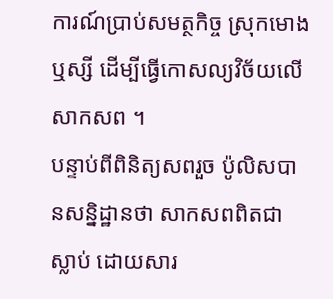ការណ៍ប្រាប់សមត្ថកិច្ច ស្រុកមោងឬស្សី ដើម្បីធ្វើកោសល្យវិច័យលើសាកសព ។
បន្ទាប់ពីពិនិត្យសពរួច ប៉ូលិសបានសន្និដ្ឋានថា សាកសពពិតជាស្លាប់ ដោយសារ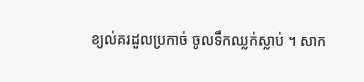ខ្យល់គរដួលប្រកាច់ ចូលទឹកឈ្លក់ស្លាប់ ។ សាក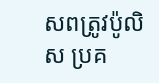សពត្រូវប៉ូលិស ប្រគ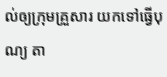ល់ឲ្យក្រុមគ្រួសារ យកទៅធ្វើបុណ្យ តា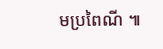មប្រពៃណី ៕